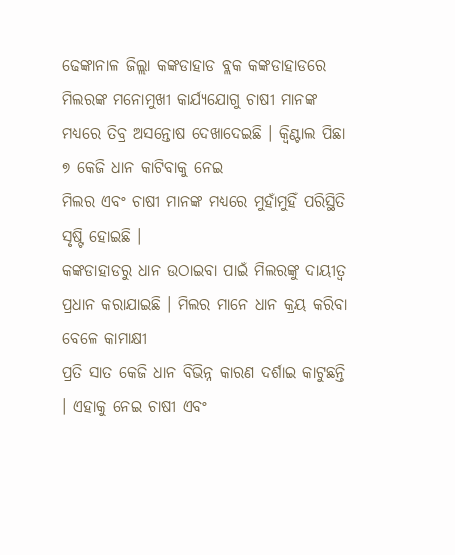ଢେଙ୍କାନାଳ ଜିଲ୍ଲା କଙ୍କଡାହାଡ ବ୍ଲକ କଙ୍କଡାହାଡରେ ମିଲରଙ୍କ ମନୋମୁଖୀ କାର୍ଯ୍ୟଯୋଗୁ ଚାଷୀ ମାନଙ୍କ ମଧ୍ୟରେ ତିବ୍ର ଅସନ୍ତୋଷ ଦେଖାଦେଇଛି । କ୍ୱିଣ୍ଟାଲ ପିଛା ୭ କେଜି ଧାନ କାଟିବାକୁ ନେଇ
ମିଲର ଏବଂ ଚାଷୀ ମାନଙ୍କ ମଧ୍ୟରେ ମୁହାଁମୁହିଁ ପରିସ୍ଥିତି ସୃଷ୍ଟି ହୋଇଛି ।
କଙ୍କଡାହାଡରୁ ଧାନ ଉଠାଇବା ପାଇଁ ମିଲରଙ୍କୁ ଦାୟୀତ୍ୱ ପ୍ରଧାନ କରାଯାଇଛି । ମିଲର ମାନେ ଧାନ କ୍ରୟ କରିବା ବେଳେ କାମାକ୍ଷୀ
ପ୍ରତି ସାତ କେଜି ଧାନ ବିଭିନ୍ନ କାରଣ ଦର୍ଶାଇ କାଟୁଛନ୍ତି । ଏହାକୁ ନେଇ ଚାଷୀ ଏବଂ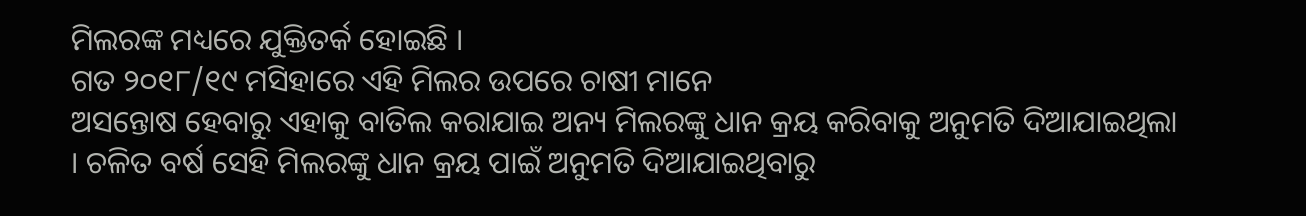ମିଲରଙ୍କ ମଧ୍ୟରେ ଯୁକ୍ତିତର୍କ ହୋଇଛି ।
ଗତ ୨୦୧୮/୧୯ ମସିହାରେ ଏହି ମିଲର ଉପରେ ଚାଷୀ ମାନେ
ଅସନ୍ତୋଷ ହେବାରୁ ଏହାକୁ ବାତିଲ କରାଯାଇ ଅନ୍ୟ ମିଲରଙ୍କୁ ଧାନ କ୍ରୟ କରିବାକୁ ଅନୁମତି ଦିଆଯାଇଥିଲା । ଚଳିତ ବର୍ଷ ସେହି ମିଲରଙ୍କୁ ଧାନ କ୍ରୟ ପାଇଁ ଅନୁମତି ଦିଆଯାଇଥିବାରୁ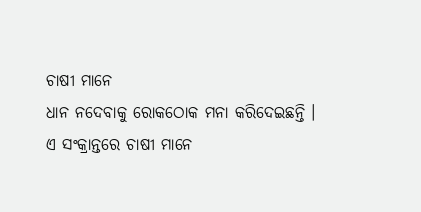ଚାଷୀ ମାନେ
ଧାନ ନଦେବାକୁ ରୋକଠୋକ ମନା କରିଦେଇଛନ୍ତି ।
ଏ ସଂକ୍ରାନ୍ତରେ ଚାଷୀ ମାନେ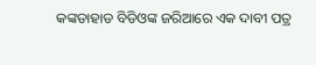କଙ୍କଡାହାଡ ବିଡିଓଙ୍କ ଜରିଆରେ ଏକ ଦାବୀ ପତ୍ର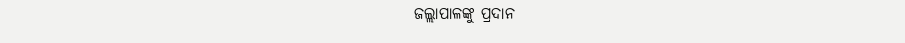ଜଲ୍ଲାପାଳଙ୍କୁ ପ୍ରଦାନ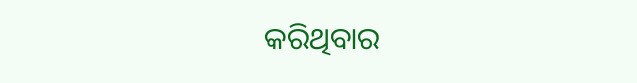କରିଥିବାର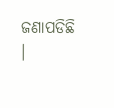ଜଣାପଡିଛି ।